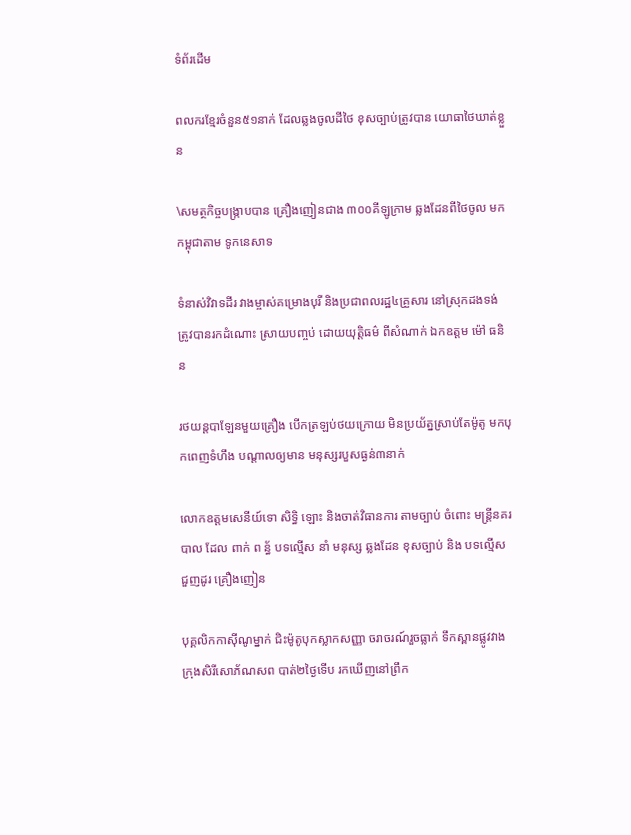ទំព័រដើម

ពលករខ្មែរចំនួន៥១នាក់ ដែលឆ្លងចូលដីថៃ ខុសច្បាប់ត្រូវបាន យោធាថៃឃាត់ខ្លួន

\សមត្ថកិច្ចបង្ក្រាបបាន គ្រឿងញៀនជាង ៣០០គីឡូក្រាម ឆ្លងដែនពីថៃចូល មកកម្ពុជាតាម ទូកនេសាទ

ទំនាស់វិវាទដីរ វាងម្ចាស់គម្រោងបុរី និងប្រជាពលរដ្ឋ៤គ្រួសារ នៅស្រុកដងទង់ ត្រូវបានរកដំណោះ ស្រាយបញ្ចប់ ដោយយុត្តិធម៌ ពីសំណាក់ ឯកឧត្តម ម៉ៅ ធនិន

រថយន្តបាឡែនមួយគ្រឿង បើកត្រឡប់ថយក្រោយ មិនប្រយ័ត្នស្រាប់តែម៉ូតូ មកបុកពេញទំហឹង បណ្តាលឲ្យមាន មនុស្សរបួសធ្ងន់៣នាក់

លោកឧត្តមសេនីយ៍ទោ សិទ្ធិ ឡោះ និងចាត់វិធានការ តាមច្បាប់ ចំពោះ មន្ត្រីនគរបាល ដែល ពាក់ ព ន្ធ័ បទល្មើស នាំ មនុស្ស ឆ្លងដែន ខុសច្បាប់ និង បទល្មើស ជួញដូរ គ្រឿងញៀន

បុគ្គលិកកាស៊ីណូម្នាក់ ជិះម៉ូតូបុកស្លាកសញ្ញា ចរាចរណ៍រួចធ្លាក់ ទឹកស្ពានផ្លូវវាង ក្រុងសិរីសោភ័ណសព បាត់២ថ្ងៃទើប រកឃើញនៅព្រឹក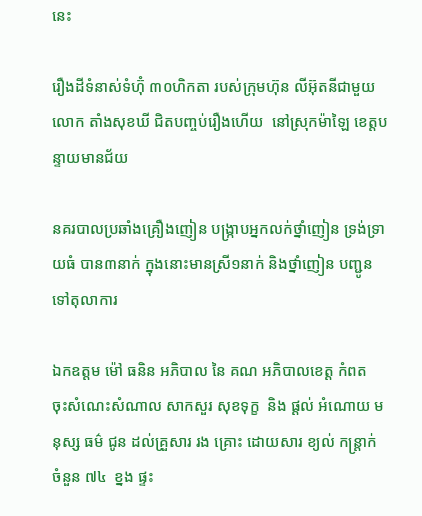នេះ

រឿងដីទំនាស់ទំហ៊ុំ ៣០ហិកតា របស់ក្រុមហ៊ុន លីអ៊ុតនីជាមួយ លោក តាំងសុខឃី ជិតបញ្ចប់រឿងហើយ  នៅស្រុកម៉ាឡៃ ខេត្តបន្ទាយមានជ័យ

នគរបាលប្រឆាំងគ្រឿងញៀន បង្ក្រាបអ្នកលក់ថ្នាំញៀន ទ្រង់ទ្រាយធំ បាន៣នាក់ ក្នុងនោះមានស្រី១នាក់ និងថ្នាំញៀន បញ្ជូនទៅតុលាការ

ឯកឧត្តម ម៉ៅ ធនិន អភិបាល នៃ គណ អភិបាលខេត្ត កំពត  ចុះសំណេះសំណាល សាកសួរ សុខទុក្ខ  និង ផ្ដល់ អំណោយ មនុស្ស ធម៌ ជូន ដល់គ្រួសារ រង គ្រោះ ដោយសារ ខ្យល់ កន្ត្រាក់ ចំនួន ៧៤  ខ្នង ផ្ទះ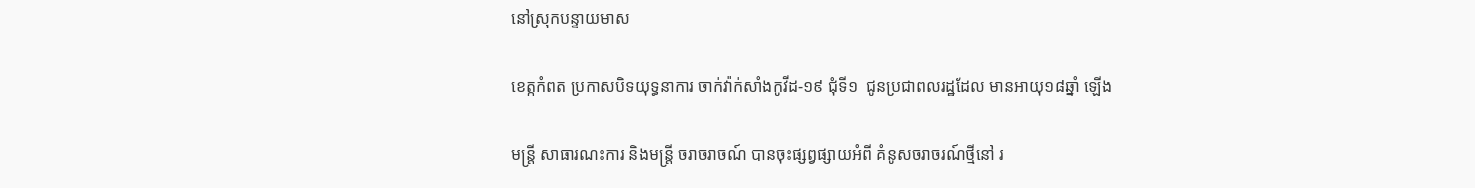នៅស្រុកបន្ទាយមាស

ខេត្កកំពត ប្រកាសបិទយុទ្ធនាការ ចាក់វ៉ាក់សាំងកូវីដ-១៩ ជុំទី១  ជូនប្រជាពលរដ្ឋដែល មានអាយុ១៨ឆ្នាំ ឡើង

មន្ត្រី សាធារណះការ និងមន្ត្រី ចរាចរាចណ៍ បានចុះផ្សព្វផ្សាយអំពី គំនូសចរាចរណ៍ថ្មីនៅ រ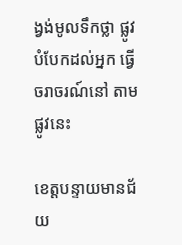ង្វង់មូលទឹកថ្លា ផ្លូវបំបែកដល់អ្នក ធ្វើចរាចរណ៍នៅ តាមផ្លូវនេះ

ខេត្តបន្ទាយមានជ័យ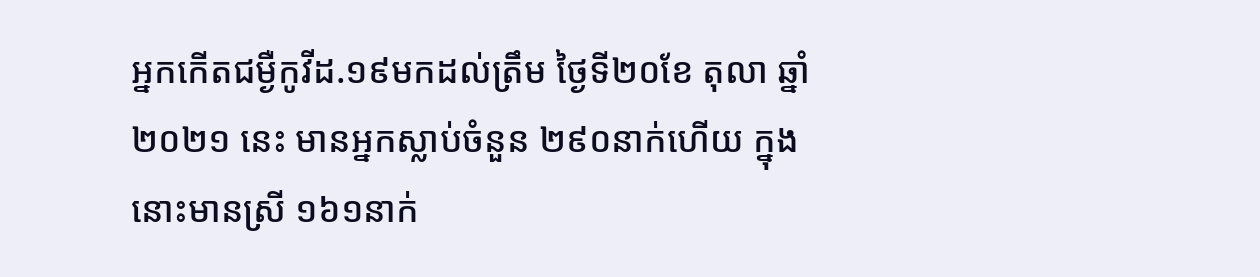អ្នកកើតជម្ងឺកូវីដ.១៩មកដល់ត្រឹម ថ្ងៃទី២០ខែ តុលា ឆ្នាំ២០២១ នេះ មានអ្នកស្លាប់ចំនួន ២៩០នាក់ហើយ ក្នុងនោះមានស្រី ១៦១នាក់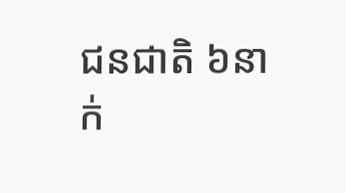ជនជាតិ ៦នាក់